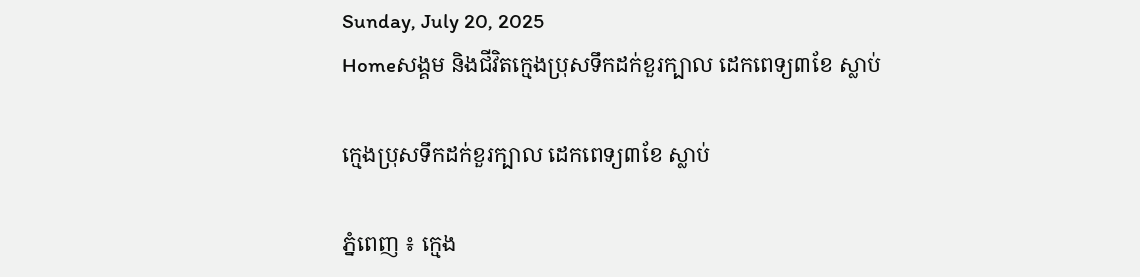Sunday, July 20, 2025
Homeសង្គម និងជីវិតក្មេងប្រុសទឹកដក់ខួរក្បាល ដេកពេទ្យ៣ខែ ស្លាប់

ក្មេងប្រុសទឹកដក់ខួរក្បាល ដេកពេទ្យ៣ខែ ស្លាប់

ភ្នំពេញ ៖ ក្មេង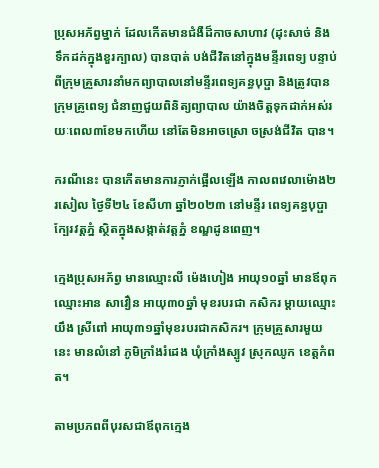ប្រុសអភ័ព្វម្នាក់ ដែលកើតមានជំងឺដ៏កាចសាហាវ (ដុះសាច់ និងទឹកដក់ក្នុងខួរក្បាល) បានបាត់ បង់ជីវិតនៅក្នុងមន្ទីរពេទ្យ បន្ទាប់ពីក្រុមគ្រួសារនាំមកព្យាបាលនៅមន្ទីរពេទ្យគន្ធបុប្ផា និងត្រូវបានក្រុមគ្រូពេទ្យ ជំនាញជួយពិនិត្យព្យាបាល យ៉ាងចិត្តទុកដាក់អស់រយៈពេល៣ខែមកហើយ នៅតែមិនអាចស្រោ ចស្រង់ជីវិត បាន។

ករណីនេះ បានកើតមានការភ្ញាក់ផ្អើលឡើង កាលពវេលាម៉ោង២រសៀល ថ្ងៃទី២៤ ខែសីហា ឆ្នាំ២០២៣ នៅមន្ទីរ ពេទ្យគន្ធបុប្ផា ក្បែរវត្តភ្នំ ស្ថិតក្នុងសង្កាត់វត្តភ្នំ ខណ្ឌដូនពេញ។

ក្មេងប្រុសអភ័ព្វ មានឈ្មោះលី ម៉េងហៀង អាយុ១០ឆ្នាំ មានឪពុកឈ្មោះអាន សាវឿន អាយុ៣០ឆ្នាំ មុខរបរជា កសិករ ម្តាយឈ្មោះយឹង ស្រីពៅ អាយុ៣១ឆ្នាំមុខរបរជាកសិករ។ ក្រុមគ្រួសារមួយនេះ មានលំនៅ ភូមិក្រាំងរំដេង ឃុំក្រាំងស្បូវ ស្រុកឈូក ខេត្តកំពត។

តាមប្រភពពីបុរសជាឪពុកក្មេង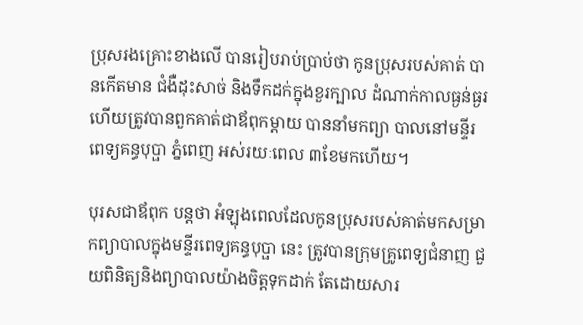ប្រុសរងគ្រោះខាងលើ បានរៀបរាប់ប្រាប់ថា កូនប្រុសរបស់គាត់ បានកើតមាន ជំងឺដុះសាច់ និងទឹកដក់ក្នុងខួរក្បាល ដំណាក់កាលធ្ងន់ធ្ងរ ហើយត្រូវបានពួកគាត់ជាឪពុកម្តាយ បាននាំមកព្យា បាលនៅមន្ទីរពេទ្យគន្ធបុប្ផា ភ្នំពេញ អស់រយៈពេល ៣ខែមកហើយ។

បុរសជាឪពុក បន្តថា អំឡុងពេលដែលកូនប្រុសរបស់គាត់មកសម្រាកព្យាបាលក្នុងមន្ទីរពេទ្យគន្ធបុប្ផា នេះ ត្រូវបានក្រុមគ្រូពេទ្យជំនាញ ជួយពិនិត្យនិងព្យាបាលយ៉ាងចិត្តទុកដាក់ តែដោយសារ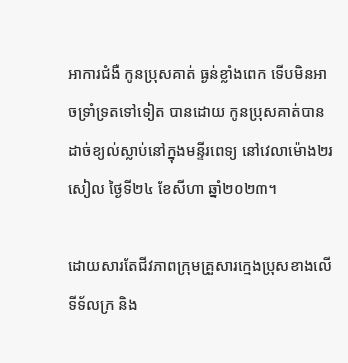អាការជំងឺ កូនប្រុសគាត់ ធ្ងន់ខ្លាំងពេក ទើបមិនអាចទ្រាំទ្រតទៅទៀត បានដោយ កូនប្រុសគាត់បានដាច់ខ្យល់ស្លាប់នៅក្នុងមន្ទីរពេទ្យ នៅវេលាម៉ោង២រសៀល ថ្ងៃទី២៤ ខែសីហា ឆ្នាំ២០២៣។

ដោយសារតែជីវភាពក្រុមគ្រួសារក្មេងប្រុសខាងលើ ទីទ័លក្រ និង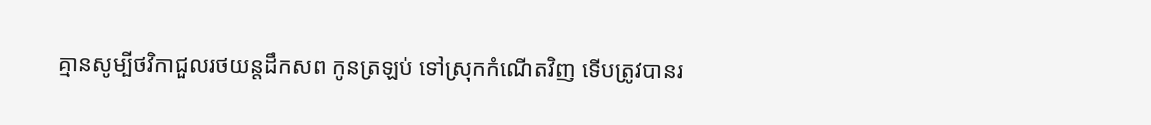គ្មានសូម្បីថវិកាជួលរថយន្តដឹកសព កូនត្រឡប់ ទៅស្រុកកំណើតវិញ ទើបត្រូវបានរ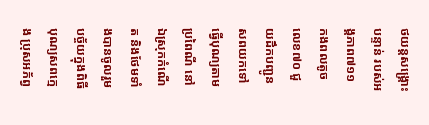ថយន្តសង្គ្រោះបន្ទាន់ របស់អង្គភាព៧១១ កងពលតូចលេខ៧០ ជួយដឹកបញ្ជូន សពយកទៅធ្វើបុណ្យតាមប្រពៃណី នៅឯស្រុកកំណើត និងថែមទាំងបានចូលរួមបច្ច័យក្នុងពិធីបុណ្យសពក្មេង ប្រុសអភ័ព្វ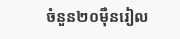ចំនួន២០ម៉ឺនរៀល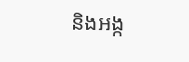និងអង្ក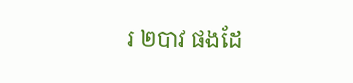រ ២បាវ ផងដែ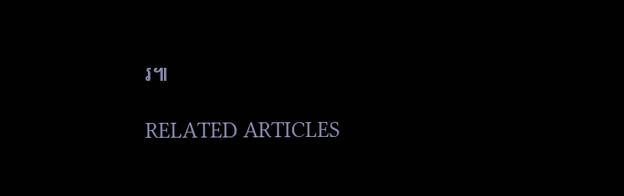រ៕

RELATED ARTICLES